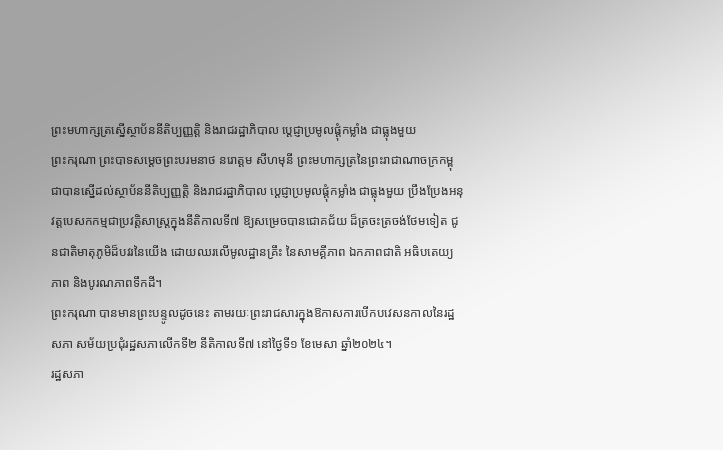ព្រះមហាក្សត្រស្នើស្ថាប័ននីតិប្បញ្ញត្តិ និងរាជរដ្ឋាភិបាល ប្ដេជ្ញាប្រមូលផ្តុំកម្លាំង ជាធ្លុងមួយ
ព្រះករុណា ព្រះបាទសម្តេចព្រះបរមនាថ នរោត្តម សីហមុនី ព្រះមហាក្សត្រនៃព្រះរាជាណាចក្រកម្ពុជាបានស្នើដល់ស្ថាប័ននីតិប្បញ្ញត្តិ និងរាជរដ្ឋាភិបាល ប្ដេជ្ញាប្រមូលផ្តុំកម្លាំង ជាធ្លុងមួយ ប្រឹងប្រែងអនុវត្តបេសកកម្មជាប្រវត្តិសាស្ត្រក្នុងនីតិកាលទី៧ ឱ្យសម្រេចបានជោគជ័យ ដ៏ត្រចះត្រចង់ថែមទៀត ជូនជាតិមាតុភូមិដ៏បវរនៃយើង ដោយឈរលើមូលដ្ឋានគ្រឹះ នៃសាមគ្គីភាព ឯកភាពជាតិ អធិបតេយ្យភាព និងបូរណភាពទឹកដី។
ព្រះករុណា បានមានព្រះបន្ទូលដូចនេះ តាមរយៈព្រះរាជសារក្នុងឱកាសការបើកបវេសនកាលនៃរដ្ឋសភា សម័យប្រជុំរដ្ឋសភាលើកទី២ នីតិកាលទី៧ នៅថ្ងៃទី១ ខែមេសា ឆ្នាំ២០២៤។
រដ្ឋសភា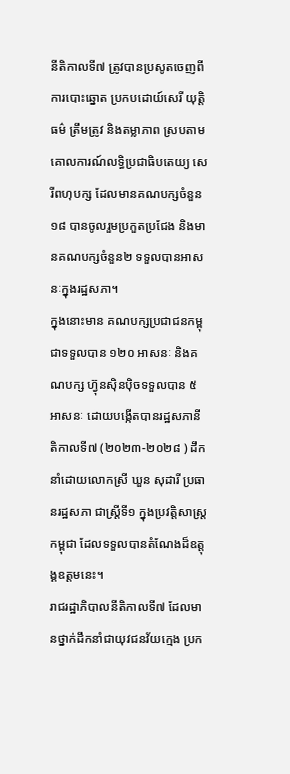នីតិកាលទី៧ ត្រូវបានប្រសូតចេញពីការបោះឆ្នោត ប្រកបដោយ៍សេរី យុត្តិធម៌ ត្រឹមត្រូវ និងតម្លាភាព ស្របតាមគោលការណ៍លទ្ធិប្រជាធិបតេយ្យ សេរីពហុបក្ស ដែលមានគណបក្សចំនួន១៨ បានចូលរួមប្រកួតប្រជែង និងមានគណបក្សចំនួន២ ទទួលបានអាសនៈក្នុងរដ្ឋសភា។
ក្នុងនោះមាន គណបក្សប្រជាជនកម្ពុជាទទួលបាន ១២០ អាសនៈ និងគណបក្ស ហ៊្វុនស៊ិនប៉ិចទទួលបាន ៥អាសនៈ ដោយបង្កើតបានរដ្ឋសភានីតិកាលទី៧ (២០២៣-២០២៨ ) ដឹកនាំដោយលោកស្រី ឃួន សុដារី ប្រធានរដ្ឋសភា ជាស្រ្តីទី១ ក្នុងប្រវត្តិសាស្ត្រកម្ពុជា ដែលទទួលបានតំណែងដ៏ឧត្តុង្គឧត្តមនេះ។
រាជរដ្ឋាភិបាលនីតិកាលទី៧ ដែលមានថ្នាក់ដឹកនាំជាយុវជនវ័យក្មេង ប្រក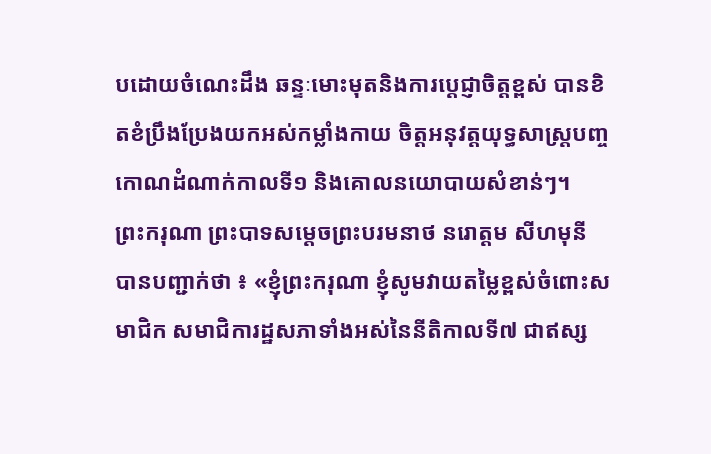បដោយចំណេះដឹង ឆន្ទៈមោះមុតនិងការប្ដេជ្ញាចិត្តខ្ពស់ បានខិតខំប្រឹងប្រែងយកអស់កម្លាំងកាយ ចិត្តអនុវត្តយុទ្ធសាស្ត្របញ្ចកោណដំណាក់កាលទី១ និងគោលនយោបាយសំខាន់ៗ។
ព្រះករុណា ព្រះបាទសម្តេចព្រះបរមនាថ នរោត្តម សីហមុនី បានបញ្ជាក់ថា ៖ «ខ្ញុំព្រះករុណា ខ្ញុំសូមវាយតម្លៃខ្ពស់ចំពោះសមាជិក សមាជិការដ្ឋសភាទាំងអស់នៃនីតិកាលទី៧ ជាឥស្ស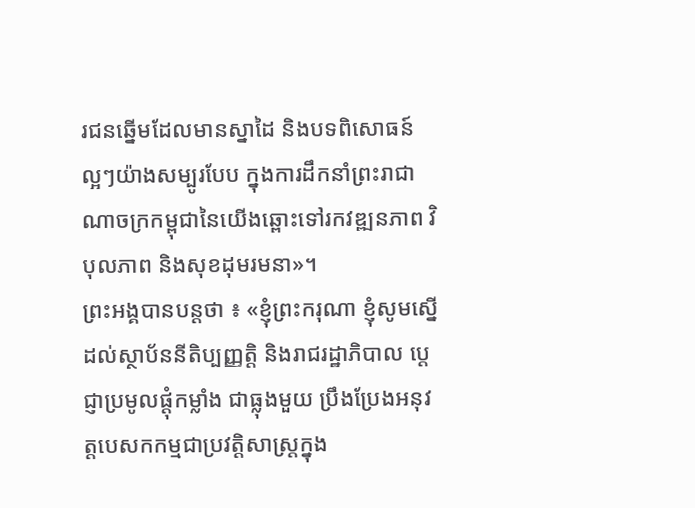រជនឆ្នើមដែលមានស្នាដៃ និងបទពិសោធន៍ ល្អៗយ៉ាងសម្បូរបែប ក្នុងការដឹកនាំព្រះរាជាណាចក្រកម្ពុជានៃយើងឆ្ពោះទៅរកវឌ្ឍនភាព វិបុលភាព និងសុខដុមរមនា»។
ព្រះអង្គបានបន្តថា ៖ «ខ្ញុំព្រះករុណា ខ្ញុំសូមស្នើដល់ស្ថាប័ននីតិប្បញ្ញត្តិ និងរាជរដ្ឋាភិបាល ប្ដេជ្ញាប្រមូលផ្តុំកម្លាំង ជាធ្លុងមួយ ប្រឹងប្រែងអនុវត្តបេសកកម្មជាប្រវត្តិសាស្ត្រក្នុង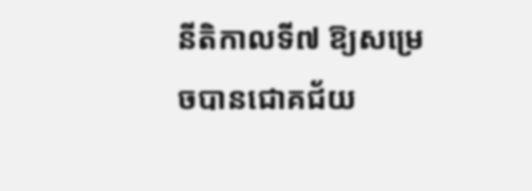នីតិកាលទី៧ ឱ្យសម្រេចបានជោគជ័យ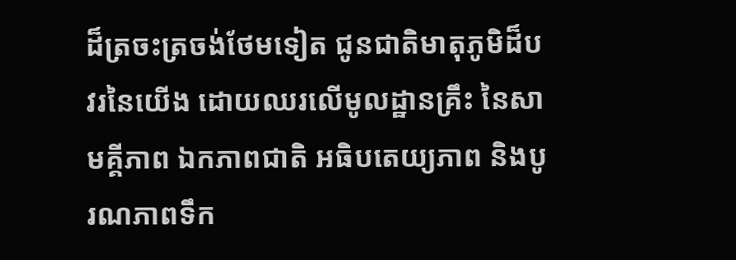ដ៏ត្រចះត្រចង់ថែមទៀត ជូនជាតិមាតុភូមិដ៏បវរនៃយើង ដោយឈរលើមូលដ្ឋានគ្រឹះ នៃសាមគ្គីភាព ឯកភាពជាតិ អធិបតេយ្យភាព និងបូរណភាពទឹក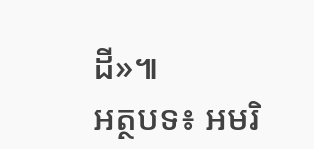ដី»៕
អត្ថបទ៖ អមរិ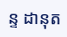ន្ទ ដានុត